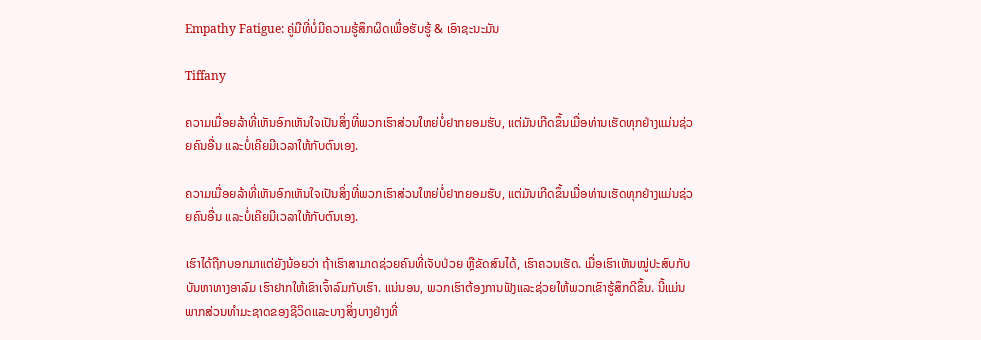Empathy Fatigue: ຄູ່ມືທີ່ບໍ່ມີຄວາມຮູ້ສຶກຜິດເພື່ອຮັບຮູ້ & ເອົາຊະນະມັນ

Tiffany

ຄວາມເມື່ອຍລ້າທີ່ເຫັນອົກເຫັນໃຈເປັນສິ່ງທີ່ພວກເຮົາສ່ວນໃຫຍ່ບໍ່ຢາກຍອມຮັບ, ແຕ່ມັນເກີດຂຶ້ນເມື່ອທ່ານເຮັດທຸກຢ່າງແມ່ນຊ່ວຍຄົນອື່ນ ແລະບໍ່ເຄີຍມີເວລາໃຫ້ກັບຕົນເອງ.

ຄວາມເມື່ອຍລ້າທີ່ເຫັນອົກເຫັນໃຈເປັນສິ່ງທີ່ພວກເຮົາສ່ວນໃຫຍ່ບໍ່ຢາກຍອມຮັບ, ແຕ່ມັນເກີດຂຶ້ນເມື່ອທ່ານເຮັດທຸກຢ່າງແມ່ນຊ່ວຍຄົນອື່ນ ແລະບໍ່ເຄີຍມີເວລາໃຫ້ກັບຕົນເອງ.

ເຮົາໄດ້ຖືກບອກມາແຕ່ຍັງນ້ອຍວ່າ ຖ້າເຮົາສາມາດຊ່ວຍຄົນທີ່ເຈັບປ່ວຍ ຫຼືຂັດສົນໄດ້, ເຮົາຄວນເຮັດ. ເມື່ອເຮົາເຫັນໝູ່ປະສົບກັບບັນຫາທາງອາລົມ ເຮົາຢາກໃຫ້ເຂົາເຈົ້າລົມກັບເຮົາ. ແນ່ນອນ, ພວກເຮົາຕ້ອງການຟັງແລະຊ່ວຍໃຫ້ພວກເຂົາຮູ້ສຶກດີຂຶ້ນ. ນີ້ແມ່ນພາກສ່ວນທໍາມະຊາດຂອງຊີວິດແລະບາງສິ່ງບາງຢ່າງທີ່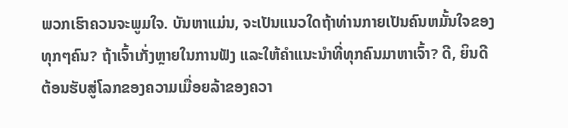ພວກເຮົາຄວນຈະພູມໃຈ. ບັນຫາແມ່ນ, ຈະເປັນແນວໃດຖ້າທ່ານກາຍເປັນຄົນຫມັ້ນໃຈຂອງທຸກໆຄົນ? ຖ້າເຈົ້າເກັ່ງຫຼາຍໃນການຟັງ ແລະໃຫ້ຄຳແນະນຳທີ່ທຸກຄົນມາຫາເຈົ້າ? ດີ, ຍິນດີຕ້ອນຮັບສູ່ໂລກຂອງຄວາມເມື່ອຍລ້າຂອງຄວາ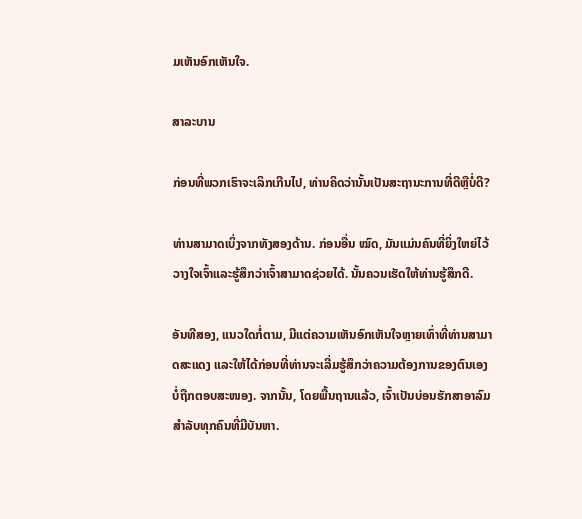ມເຫັນອົກເຫັນໃຈ.

ສາລະບານ

ກ່ອນທີ່ພວກເຮົາຈະເລິກເກີນໄປ, ທ່ານຄິດວ່ານັ້ນເປັນສະຖານະການທີ່ດີຫຼືບໍ່ດີ?

ທ່ານສາມາດເບິ່ງຈາກທັງສອງດ້ານ. ກ່ອນອື່ນ ໝົດ, ມັນແມ່ນຄົນທີ່ຍິ່ງໃຫຍ່ໄວ້ວາງໃຈເຈົ້າແລະຮູ້ສຶກວ່າເຈົ້າສາມາດຊ່ວຍໄດ້. ນັ້ນຄວນເຮັດໃຫ້ທ່ານຮູ້ສຶກດີ.

ອັນທີສອງ, ແນວໃດກໍ່ຕາມ, ມີແຕ່ຄວາມເຫັນອົກເຫັນໃຈຫຼາຍເທົ່າທີ່ທ່ານສາມາດສະແດງ ແລະໃຫ້ໄດ້ກ່ອນທີ່ທ່ານຈະເລີ່ມຮູ້ສຶກວ່າຄວາມຕ້ອງການຂອງຕົນເອງບໍ່ຖືກຕອບສະໜອງ. ຈາກນັ້ນ, ໂດຍພື້ນຖານແລ້ວ, ເຈົ້າເປັນບ່ອນຮັກສາອາລົມສຳລັບທຸກຄົນທີ່ມີບັນຫາ.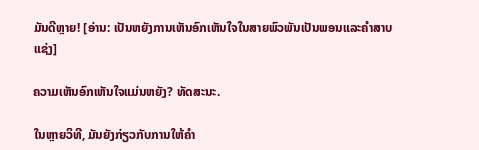ມັນດີຫຼາຍ! [ອ່ານ: ເປັນຫຍັງການເຫັນອົກເຫັນໃຈໃນສາຍພົວພັນເປັນພອນແລະຄໍາສາບແຊ່ງ]

ຄວາມເຫັນອົກເຫັນໃຈແມ່ນຫຍັງ? ທັດສະນະ.

ໃນຫຼາຍວິທີ, ມັນຍັງກ່ຽວກັບການໃຫ້ຄຳ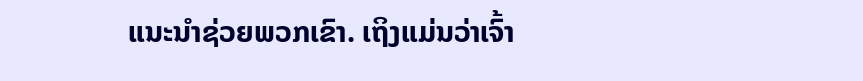ແນະນຳຊ່ວຍພວກເຂົາ. ເຖິງແມ່ນວ່າເຈົ້າ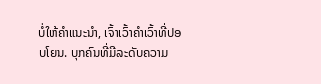ບໍ່ໃຫ້ຄຳແນະນຳ, ເຈົ້າເວົ້າຄຳເວົ້າທີ່ປອບໂຍນ. ບຸກຄົນທີ່ມີລະດັບຄວາມ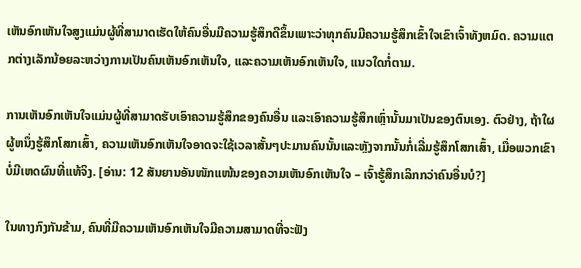ເຫັນອົກເຫັນໃຈສູງແມ່ນຜູ້ທີ່ສາມາດເຮັດໃຫ້ຄົນອື່ນມີຄວາມຮູ້ສຶກດີຂຶ້ນເພາະວ່າທຸກຄົນມີຄວາມຮູ້ສຶກເຂົ້າໃຈເຂົາເຈົ້າທັງຫມົດ. ຄວາມແຕກຕ່າງເລັກນ້ອຍລະຫວ່າງການເປັນຄົນເຫັນອົກເຫັນໃຈ, ແລະຄວາມເຫັນອົກເຫັນໃຈ, ແນວໃດກໍ່ຕາມ.

ການເຫັນອົກເຫັນໃຈແມ່ນຜູ້ທີ່ສາມາດຮັບເອົາຄວາມຮູ້ສຶກຂອງຄົນອື່ນ ແລະເອົາຄວາມຮູ້ສຶກເຫຼົ່ານັ້ນມາເປັນຂອງຕົນເອງ. ຕົວຢ່າງ, ຖ້າໃຜຜູ້ຫນຶ່ງຮູ້ສຶກໂສກເສົ້າ, ຄວາມເຫັນອົກເຫັນໃຈອາດຈະໃຊ້ເວລາສັ້ນໆປະມານຄົນນັ້ນແລະຫຼັງຈາກນັ້ນກໍ່ເລີ່ມຮູ້ສຶກໂສກເສົ້າ, ເມື່ອພວກເຂົາບໍ່ມີເຫດຜົນທີ່ແທ້ຈິງ. [ອ່ານ: 12 ສັນຍານອັນໜັກແໜ້ນຂອງຄວາມເຫັນອົກເຫັນໃຈ – ເຈົ້າຮູ້ສຶກເລິກກວ່າຄົນອື່ນບໍ?]

ໃນທາງກົງກັນຂ້າມ, ຄົນທີ່ມີຄວາມເຫັນອົກເຫັນໃຈມີຄວາມສາມາດທີ່ຈະຟັງ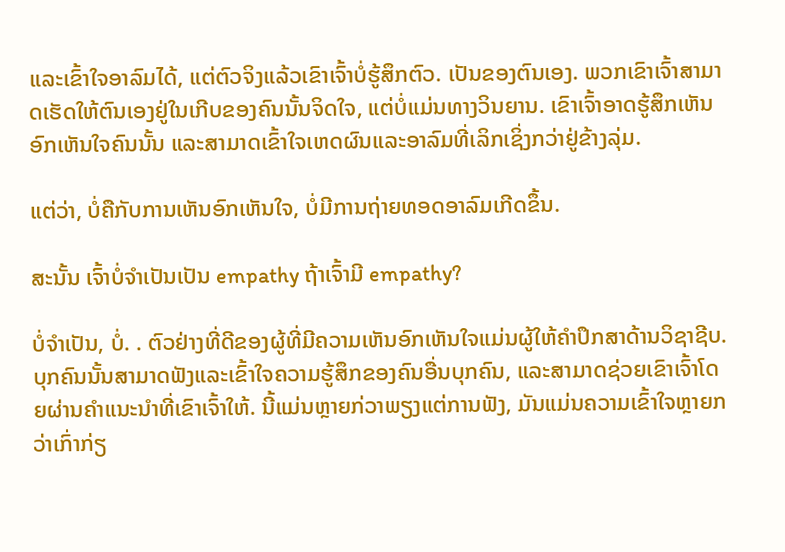ແລະເຂົ້າໃຈອາລົມໄດ້, ແຕ່ຕົວຈິງແລ້ວເຂົາເຈົ້າບໍ່ຮູ້ສຶກຕົວ. ເປັນຂອງຕົນເອງ. ພວກເຂົາເຈົ້າສາມາດເຮັດໃຫ້ຕົນເອງຢູ່ໃນເກີບຂອງຄົນນັ້ນຈິດໃຈ, ແຕ່ບໍ່ແມ່ນທາງວິນຍານ. ເຂົາເຈົ້າອາດຮູ້ສຶກເຫັນອົກເຫັນໃຈຄົນນັ້ນ ແລະສາມາດເຂົ້າໃຈເຫດຜົນແລະອາລົມທີ່ເລິກເຊິ່ງກວ່າຢູ່ຂ້າງລຸ່ມ.

ແຕ່ວ່າ, ບໍ່ຄືກັບການເຫັນອົກເຫັນໃຈ, ບໍ່ມີການຖ່າຍທອດອາລົມເກີດຂຶ້ນ.

ສະນັ້ນ ເຈົ້າບໍ່ຈໍາເປັນເປັນ empathy ຖ້າເຈົ້າມີ empathy?

ບໍ່ຈໍາເປັນ, ບໍ່. . ຕົວຢ່າງທີ່ດີຂອງຜູ້ທີ່ມີຄວາມເຫັນອົກເຫັນໃຈແມ່ນຜູ້ໃຫ້ຄໍາປຶກສາດ້ານວິຊາຊີບ. ບຸກຄົນນັ້ນສາມາດຟັງແລະເຂົ້າໃຈຄວາມຮູ້ສຶກຂອງຄົນອື່ນບຸກຄົນ, ແລະສາມາດຊ່ວຍເຂົາເຈົ້າໂດຍຜ່ານຄໍາແນະນໍາທີ່ເຂົາເຈົ້າໃຫ້. ນີ້ແມ່ນຫຼາຍກ່ວາພຽງແຕ່ການຟັງ, ມັນແມ່ນຄວາມເຂົ້າໃຈຫຼາຍກວ່າເກົ່າກ່ຽ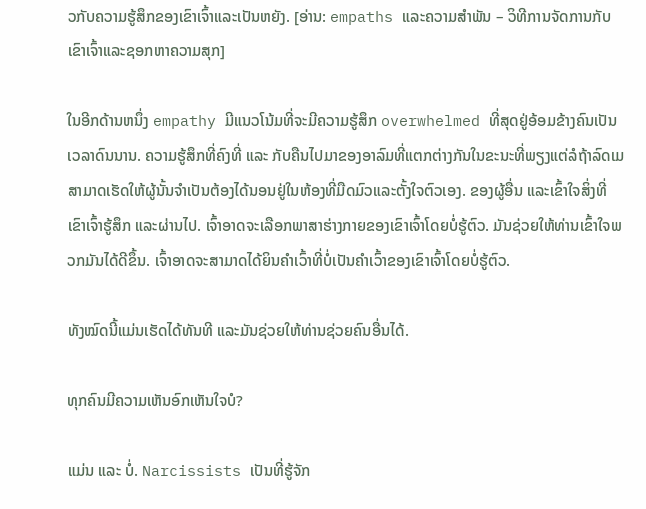ວກັບຄວາມຮູ້ສຶກຂອງເຂົາເຈົ້າແລະເປັນຫຍັງ. [ອ່ານ: empaths ແລະຄວາມສໍາພັນ – ວິທີການຈັດການກັບເຂົາເຈົ້າແລະຊອກຫາຄວາມສຸກ]

ໃນອີກດ້ານຫນຶ່ງ empathy ມີແນວໂນ້ມທີ່ຈະມີຄວາມຮູ້ສຶກ overwhelmed ທີ່ສຸດຢູ່ອ້ອມຂ້າງຄົນເປັນເວລາດົນນານ. ຄວາມຮູ້ສຶກທີ່ຄົງທີ່ ແລະ ກັບຄືນໄປມາຂອງອາລົມທີ່ແຕກຕ່າງກັນໃນຂະນະທີ່ພຽງແຕ່ລໍຖ້າລົດເມສາມາດເຮັດໃຫ້ຜູ້ນັ້ນຈໍາເປັນຕ້ອງໄດ້ນອນຢູ່ໃນຫ້ອງທີ່ມືດມົວແລະຕັ້ງໃຈຕົວເອງ. ຂອງຜູ້ອື່ນ ແລະເຂົ້າໃຈສິ່ງທີ່ເຂົາເຈົ້າຮູ້ສຶກ ແລະຜ່ານໄປ. ເຈົ້າອາດຈະເລືອກພາສາຮ່າງກາຍຂອງເຂົາເຈົ້າໂດຍບໍ່ຮູ້ຕົວ. ມັນຊ່ວຍໃຫ້ທ່ານເຂົ້າໃຈພວກມັນໄດ້ດີຂຶ້ນ. ເຈົ້າອາດຈະສາມາດໄດ້ຍິນຄຳເວົ້າທີ່ບໍ່ເປັນຄຳເວົ້າຂອງເຂົາເຈົ້າໂດຍບໍ່ຮູ້ຕົວ.

ທັງໝົດນີ້ແມ່ນເຮັດໄດ້ທັນທີ ແລະມັນຊ່ວຍໃຫ້ທ່ານຊ່ວຍຄົນອື່ນໄດ້.

ທຸກຄົນມີຄວາມເຫັນອົກເຫັນໃຈບໍ?

ແມ່ນ ແລະ ບໍ່. Narcissists ເປັນທີ່ຮູ້ຈັກ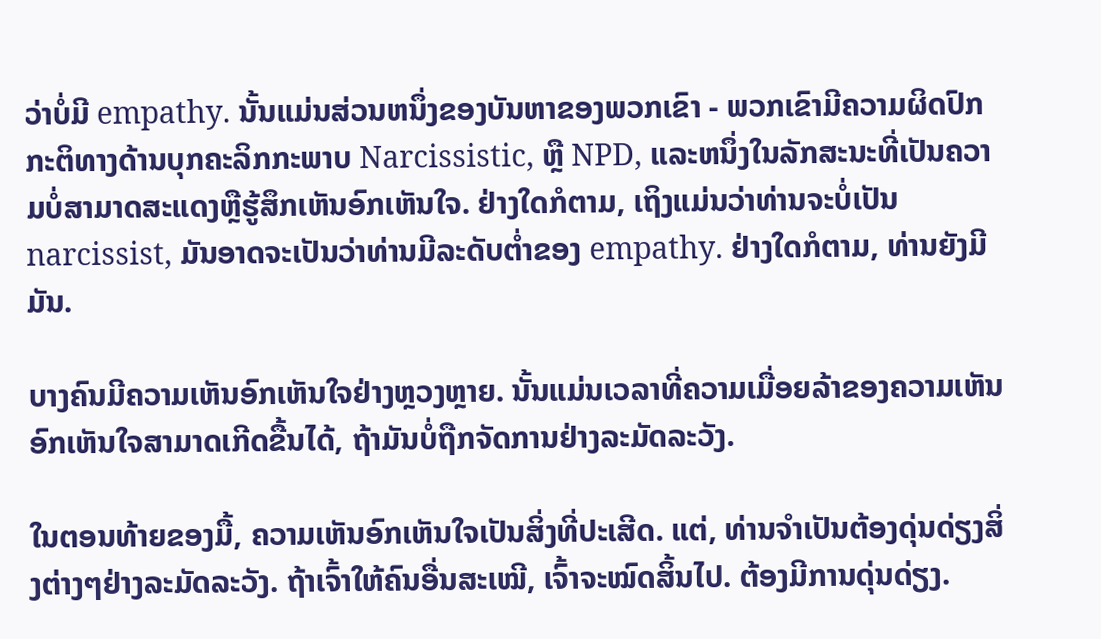ວ່າບໍ່ມີ empathy. ນັ້ນແມ່ນສ່ວນຫນຶ່ງຂອງບັນຫາຂອງພວກເຂົາ - ພວກເຂົາມີຄວາມຜິດປົກກະຕິທາງດ້ານບຸກຄະລິກກະພາບ Narcissistic, ຫຼື NPD, ແລະຫນຶ່ງໃນລັກສະນະທີ່ເປັນຄວາມບໍ່ສາມາດສະແດງຫຼືຮູ້ສຶກເຫັນອົກເຫັນໃຈ. ຢ່າງໃດກໍຕາມ, ເຖິງແມ່ນວ່າທ່ານຈະບໍ່ເປັນ narcissist, ມັນອາດຈະເປັນວ່າທ່ານມີລະດັບຕ່ຳຂອງ empathy. ຢ່າງໃດກໍຕາມ, ທ່ານຍັງມີມັນ.

ບາງຄົນມີຄວາມເຫັນອົກເຫັນໃຈຢ່າງຫຼວງຫຼາຍ. ນັ້ນແມ່ນເວລາທີ່ຄວາມເມື່ອຍລ້າຂອງຄວາມເຫັນອົກເຫັນໃຈສາມາດເກີດຂື້ນໄດ້, ຖ້າມັນບໍ່ຖືກຈັດການຢ່າງລະມັດລະວັງ.

ໃນຕອນທ້າຍຂອງມື້, ຄວາມເຫັນອົກເຫັນໃຈເປັນສິ່ງທີ່ປະເສີດ. ແຕ່, ທ່ານຈໍາເປັນຕ້ອງດຸ່ນດ່ຽງສິ່ງຕ່າງໆຢ່າງລະມັດລະວັງ. ຖ້າເຈົ້າໃຫ້ຄົນອື່ນສະເໝີ, ເຈົ້າຈະໝົດສິ້ນໄປ. ຕ້ອງມີການດຸ່ນດ່ຽງ.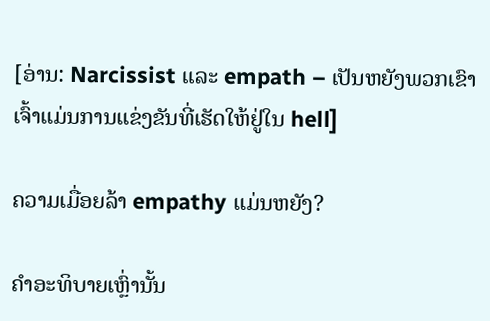[ອ່ານ: Narcissist ແລະ empath – ເປັນຫຍັງພວກເຂົາເຈົ້າແມ່ນການແຂ່ງຂັນທີ່ເຮັດໃຫ້ຢູ່ໃນ hell]

ຄວາມເມື່ອຍລ້າ empathy ແມ່ນຫຍັງ?

ຄໍາອະທິບາຍເຫຼົ່ານັ້ນ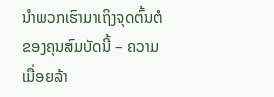ນໍາພວກເຮົາມາເຖິງຈຸດຕົ້ນຕໍຂອງຄຸນສົມບັດນີ້ – ຄວາມເມື່ອຍລ້າ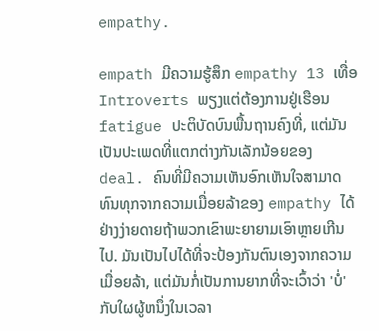empathy.

empath ມີຄວາມຮູ້ສຶກ empathy 13 ເທື່ອ Introverts ພຽງແຕ່ຕ້ອງການຢູ່ເຮືອນ fatigue ປະຕິບັດບົນພື້ນຖານຄົງທີ່, ແຕ່ມັນເປັນປະເພດທີ່ແຕກຕ່າງກັນເລັກນ້ອຍຂອງ deal. ຄົນທີ່ມີຄວາມເຫັນອົກເຫັນໃຈສາມາດທົນທຸກຈາກຄວາມເມື່ອຍລ້າຂອງ empathy ໄດ້ຢ່າງງ່າຍດາຍຖ້າພວກເຂົາພະຍາຍາມເອົາຫຼາຍເກີນໄປ. ມັນເປັນໄປໄດ້ທີ່ຈະປ້ອງກັນຕົນເອງຈາກຄວາມເມື່ອຍລ້າ, ແຕ່ມັນກໍ່ເປັນການຍາກທີ່ຈະເວົ້າວ່າ 'ບໍ່' ກັບໃຜຜູ້ຫນຶ່ງໃນເວລາ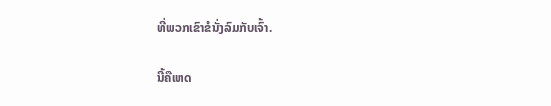ທີ່ພວກເຂົາຂໍນັ່ງລົມກັບເຈົ້າ.

ນີ້ຄືເຫດ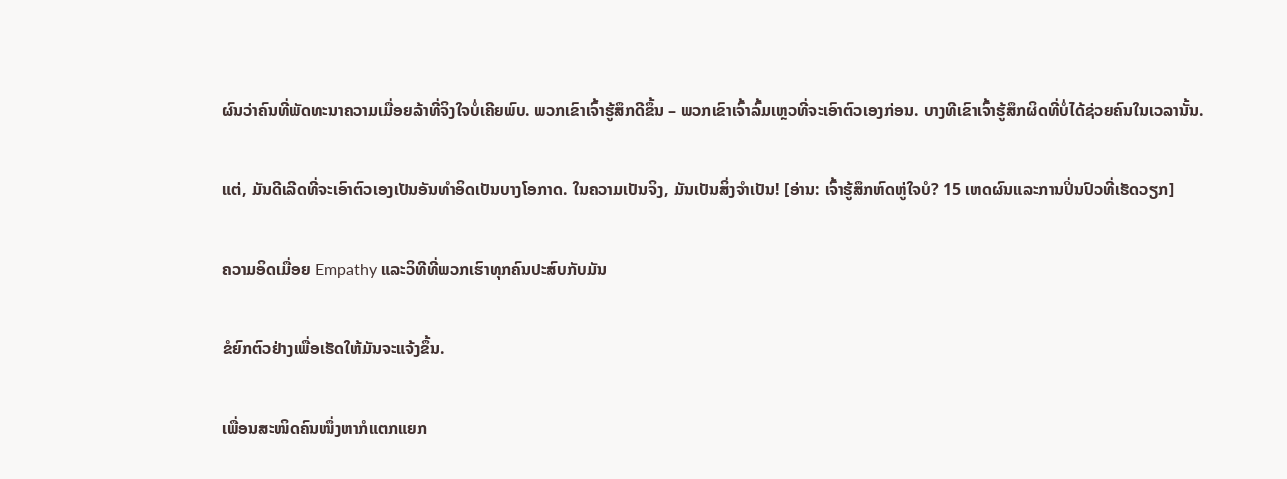ຜົນວ່າຄົນທີ່ພັດທະນາຄວາມເມື່ອຍລ້າທີ່ຈິງໃຈບໍ່ເຄີຍພົບ. ພວກເຂົາເຈົ້າຮູ້ສຶກດີຂຶ້ນ – ພວກເຂົາເຈົ້າລົ້ມເຫຼວທີ່ຈະເອົາຕົວເອງກ່ອນ. ບາງທີເຂົາເຈົ້າຮູ້ສຶກຜິດທີ່ບໍ່ໄດ້ຊ່ວຍຄົນໃນເວລານັ້ນ.

ແຕ່, ມັນດີເລີດທີ່ຈະເອົາຕົວເອງເປັນອັນທໍາອິດເປັນບາງໂອກາດ. ໃນຄວາມເປັນຈິງ, ມັນເປັນສິ່ງຈໍາເປັນ! [ອ່ານ: ເຈົ້າຮູ້ສຶກຫົດຫູ່ໃຈບໍ? 15 ເຫດຜົນແລະການປິ່ນປົວທີ່ເຮັດວຽກ]

ຄວາມອິດເມື່ອຍ Empathy ແລະວິທີທີ່ພວກເຮົາທຸກຄົນປະສົບກັບມັນ

ຂໍຍົກຕົວຢ່າງເພື່ອເຮັດໃຫ້ມັນຈະແຈ້ງຂຶ້ນ.

ເພື່ອນສະໜິດຄົນໜຶ່ງຫາກໍແຕກແຍກ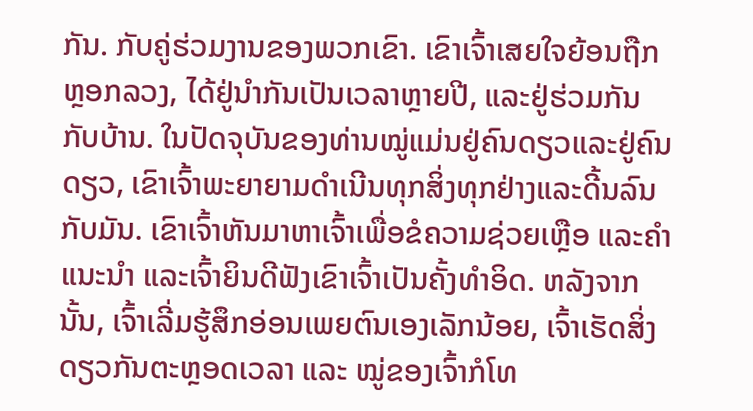ກັນ. ກັບຄູ່ຮ່ວມງານຂອງພວກເຂົາ. ເຂົາເຈົ້າເສຍໃຈຍ້ອນຖືກຫຼອກລວງ, ໄດ້ຢູ່ນຳກັນເປັນເວລາຫຼາຍປີ, ແລະຢູ່ຮ່ວມກັນກັບບ້ານ. ໃນປັດຈຸບັນຂອງທ່ານໝູ່ແມ່ນຢູ່ຄົນດຽວແລະຢູ່ຄົນດຽວ, ເຂົາເຈົ້າພະຍາຍາມດຳເນີນທຸກສິ່ງທຸກຢ່າງແລະດີ້ນລົນກັບມັນ. ເຂົາເຈົ້າຫັນມາຫາເຈົ້າເພື່ອຂໍຄວາມຊ່ວຍເຫຼືອ ແລະຄຳແນະນຳ ແລະເຈົ້າຍິນດີຟັງເຂົາເຈົ້າເປັນຄັ້ງທຳອິດ. ຫລັງຈາກນັ້ນ, ເຈົ້າເລີ່ມຮູ້ສຶກອ່ອນເພຍຕົນເອງເລັກນ້ອຍ, ເຈົ້າເຮັດສິ່ງດຽວກັນຕະຫຼອດເວລາ ແລະ ໝູ່ຂອງເຈົ້າກໍໂທ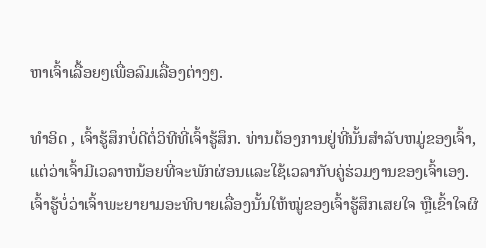ຫາເຈົ້າເລື້ອຍໆເພື່ອລົມເລື່ອງຕ່າງໆ.

ທຳອິດ , ເຈົ້າຮູ້ສຶກບໍ່ດີຕໍ່ວິທີທີ່ເຈົ້າຮູ້ສຶກ. ທ່ານຕ້ອງການຢູ່ທີ່ນັ້ນສໍາລັບຫມູ່ຂອງເຈົ້າ, ແຕ່ວ່າເຈົ້າມີເວລາຫນ້ອຍທີ່ຈະພັກຜ່ອນແລະໃຊ້ເວລາກັບຄູ່ຮ່ວມງານຂອງເຈົ້າເອງ. ເຈົ້າຮູ້ບໍ່ວ່າເຈົ້າພະຍາຍາມອະທິບາຍເລື່ອງນັ້ນໃຫ້ໝູ່ຂອງເຈົ້າຮູ້ສຶກເສຍໃຈ ຫຼືເຂົ້າໃຈຜິ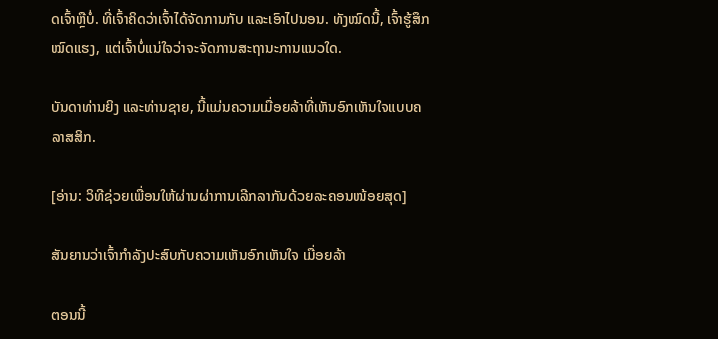ດເຈົ້າຫຼືບໍ່. ທີ່ເຈົ້າຄິດວ່າເຈົ້າໄດ້ຈັດການກັບ ແລະເອົາໄປນອນ. ທັງໝົດນີ້, ເຈົ້າຮູ້ສຶກໝົດແຮງ, ແຕ່ເຈົ້າບໍ່ແນ່ໃຈວ່າຈະຈັດການສະຖານະການແນວໃດ.

ບັນດາທ່ານຍິງ ແລະທ່ານຊາຍ, ນີ້ແມ່ນຄວາມເມື່ອຍລ້າທີ່ເຫັນອົກເຫັນໃຈແບບຄລາສສິກ.

[ອ່ານ: ວິທີຊ່ວຍເພື່ອນໃຫ້ຜ່ານຜ່າການເລີກລາກັນດ້ວຍລະຄອນໜ້ອຍສຸດ]

ສັນຍານວ່າເຈົ້າກຳລັງປະສົບກັບຄວາມເຫັນອົກເຫັນໃຈ ເມື່ອຍລ້າ

ຕອນນີ້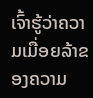ເຈົ້າຮູ້ວ່າຄວາມເມື່ອຍລ້າຂອງຄວາມ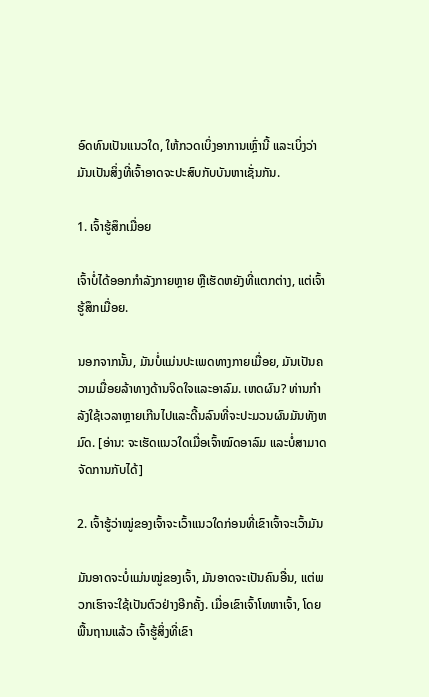ອົດທົນເປັນແນວໃດ, ໃຫ້ກວດເບິ່ງອາການເຫຼົ່ານີ້ ແລະເບິ່ງວ່າມັນເປັນສິ່ງທີ່ເຈົ້າອາດຈະປະສົບກັບບັນຫາເຊັ່ນກັນ.

1. ເຈົ້າຮູ້ສຶກເມື່ອຍ

ເຈົ້າບໍ່ໄດ້ອອກກຳລັງກາຍຫຼາຍ ຫຼືເຮັດຫຍັງທີ່ແຕກຕ່າງ, ແຕ່ເຈົ້າຮູ້ສຶກເມື່ອຍ.

ນອກຈາກນັ້ນ, ມັນບໍ່ແມ່ນປະເພດທາງກາຍເມື່ອຍ, ມັນເປັນຄວາມເມື່ອຍລ້າທາງດ້ານຈິດໃຈແລະອາລົມ. ເຫດຜົນ? ທ່ານກໍາລັງໃຊ້ເວລາຫຼາຍເກີນໄປແລະດີ້ນລົນທີ່ຈະປະມວນຜົນມັນທັງຫມົດ. [ອ່ານ: ຈະເຮັດແນວໃດເມື່ອເຈົ້າໝົດອາລົມ ແລະບໍ່ສາມາດຈັດການກັບໄດ້]

2. ເຈົ້າຮູ້ວ່າໝູ່ຂອງເຈົ້າຈະເວົ້າແນວໃດກ່ອນທີ່ເຂົາເຈົ້າຈະເວົ້າມັນ

ມັນອາດຈະບໍ່ແມ່ນໝູ່ຂອງເຈົ້າ, ມັນອາດຈະເປັນຄົນອື່ນ, ແຕ່ພວກເຮົາຈະໃຊ້ເປັນຕົວຢ່າງອີກຄັ້ງ. ເມື່ອເຂົາເຈົ້າໂທຫາເຈົ້າ, ໂດຍພື້ນຖານແລ້ວ ເຈົ້າຮູ້ສິ່ງທີ່ເຂົາ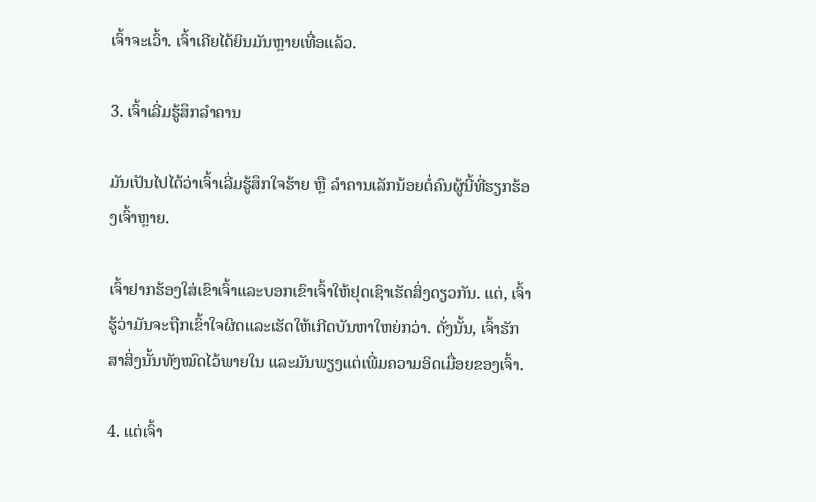ເຈົ້າຈະເວົ້າ. ເຈົ້າເຄີຍໄດ້ຍິນມັນຫຼາຍເທື່ອແລ້ວ.

3. ເຈົ້າເລີ່ມຮູ້ສຶກລຳຄານ

ມັນເປັນໄປໄດ້ວ່າເຈົ້າເລີ່ມຮູ້ສຶກໃຈຮ້າຍ ຫຼື ລຳຄານເລັກນ້ອຍຕໍ່ຄົນຜູ້ນີ້ທີ່ຮຽກຮ້ອງເຈົ້າຫຼາຍ.

ເຈົ້າຢາກຮ້ອງໃສ່ເຂົາເຈົ້າແລະບອກເຂົາເຈົ້າໃຫ້ຢຸດເຊົາເຮັດສິ່ງດຽວກັນ. ແຕ່, ເຈົ້າຮູ້ວ່າມັນຈະຖືກເຂົ້າໃຈຜິດແລະເຮັດໃຫ້ເກີດບັນຫາໃຫຍ່ກວ່າ. ດັ່ງນັ້ນ, ເຈົ້າຮັກສາສິ່ງນັ້ນທັງໝົດໄວ້ພາຍໃນ ແລະມັນພຽງແຕ່ເພີ່ມຄວາມອິດເມື່ອຍຂອງເຈົ້າ.

4. ແຕ່ເຈົ້າ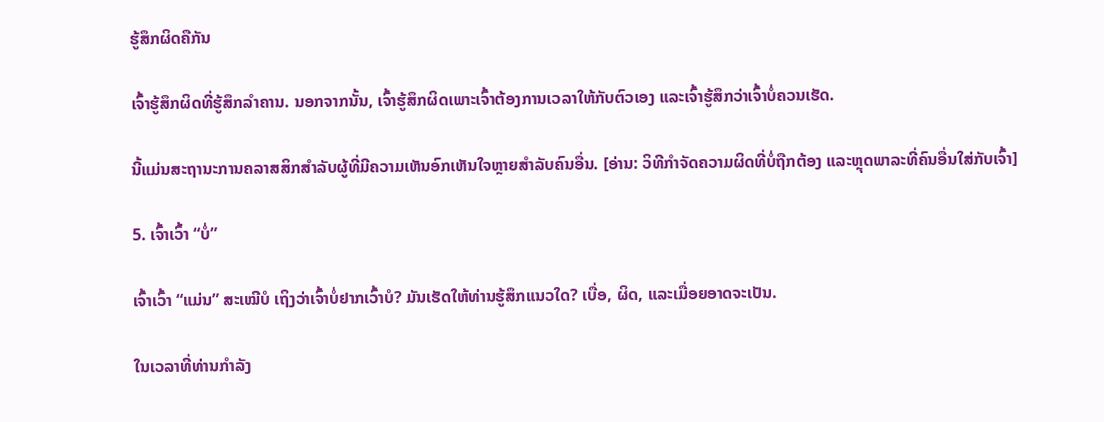ຮູ້ສຶກຜິດຄືກັນ

ເຈົ້າຮູ້ສຶກຜິດທີ່ຮູ້ສຶກລຳຄານ. ນອກຈາກນັ້ນ, ເຈົ້າຮູ້ສຶກຜິດເພາະເຈົ້າຕ້ອງການເວລາໃຫ້ກັບຕົວເອງ ແລະເຈົ້າຮູ້ສຶກວ່າເຈົ້າບໍ່ຄວນເຮັດ.

ນີ້ແມ່ນສະຖານະການຄລາສສິກສໍາລັບຜູ້ທີ່ມີຄວາມເຫັນອົກເຫັນໃຈຫຼາຍສໍາລັບຄົນອື່ນ. [ອ່ານ: ວິທີກຳຈັດຄວາມຜິດທີ່ບໍ່ຖືກຕ້ອງ ແລະຫຼຸດພາລະທີ່ຄົນອື່ນໃສ່ກັບເຈົ້າ]

5. ເຈົ້າເວົ້າ “ບໍ່”

ເຈົ້າເວົ້າ “ແມ່ນ” ສະເໝີບໍ ເຖິງວ່າເຈົ້າບໍ່ຢາກເວົ້າບໍ? ມັນເຮັດໃຫ້ທ່ານຮູ້ສຶກແນວໃດ? ເບື່ອ, ຜິດ, ແລະເມື່ອຍອາດຈະເປັນ.

ໃນເວລາທີ່ທ່ານກຳລັງ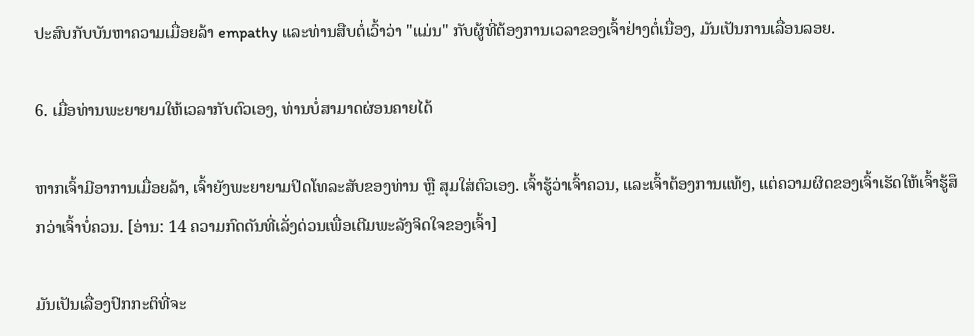ປະສົບກັບບັນຫາຄວາມເມື່ອຍລ້າ empathy ແລະທ່ານສືບຕໍ່ເວົ້າວ່າ "ແມ່ນ" ກັບຜູ້ທີ່ຕ້ອງການເວລາຂອງເຈົ້າຢ່າງຕໍ່ເນື່ອງ, ມັນເປັນການເລື່ອນລອຍ.

6. ເມື່ອທ່ານພະຍາຍາມໃຫ້ເວລາກັບຕົວເອງ, ທ່ານບໍ່ສາມາດຜ່ອນຄາຍໄດ້

ຫາກເຈົ້າມີອາການເມື່ອຍລ້າ, ເຈົ້າຍັງພະຍາຍາມປິດໂທລະສັບຂອງທ່ານ ຫຼື ສຸມໃສ່ຕົວເອງ. ເຈົ້າຮູ້ວ່າເຈົ້າຄວນ, ແລະເຈົ້າຕ້ອງການແທ້ໆ, ແຕ່ຄວາມຜິດຂອງເຈົ້າເຮັດໃຫ້ເຈົ້າຮູ້ສຶກວ່າເຈົ້າບໍ່ຄວນ. [ອ່ານ: 14 ຄວາມກົດດັນທີ່ເລັ່ງດ່ວນເພື່ອເຕີມພະລັງຈິດໃຈຂອງເຈົ້າ]

ມັນເປັນເລື່ອງປົກກະຕິທີ່ຈະ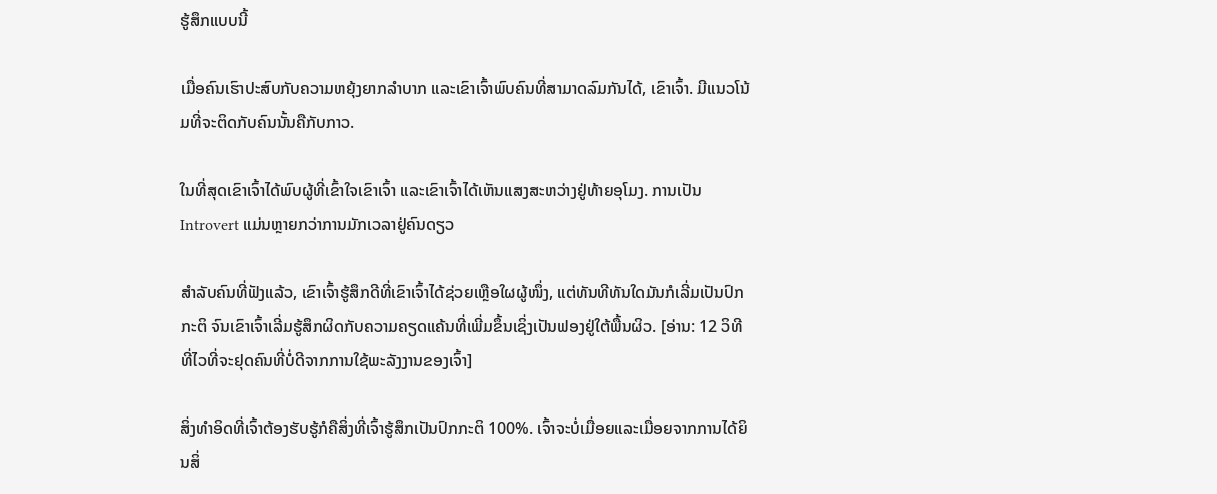ຮູ້ສຶກແບບນີ້

ເມື່ອຄົນເຮົາປະສົບກັບຄວາມຫຍຸ້ງຍາກລຳບາກ ແລະເຂົາເຈົ້າພົບຄົນທີ່ສາມາດລົມກັນໄດ້, ເຂົາເຈົ້າ. ມີແນວໂນ້ມທີ່ຈະຕິດກັບຄົນນັ້ນຄືກັບກາວ.

ໃນທີ່ສຸດເຂົາເຈົ້າໄດ້ພົບຜູ້ທີ່ເຂົ້າໃຈເຂົາເຈົ້າ ແລະເຂົາເຈົ້າໄດ້ເຫັນແສງສະຫວ່າງຢູ່ທ້າຍອຸໂມງ. ການເປັນ Introvert ແມ່ນຫຼາຍກວ່າການມັກເວລາຢູ່ຄົນດຽວ

ສຳລັບຄົນທີ່ຟັງແລ້ວ, ເຂົາເຈົ້າຮູ້ສຶກດີທີ່ເຂົາເຈົ້າໄດ້ຊ່ວຍເຫຼືອໃຜຜູ້ໜຶ່ງ, ແຕ່ທັນທີທັນໃດມັນກໍເລີ່ມເປັນປົກກະຕິ ຈົນເຂົາເຈົ້າເລີ່ມຮູ້ສຶກຜິດກັບຄວາມຄຽດແຄ້ນທີ່ເພີ່ມຂຶ້ນເຊິ່ງເປັນຟອງຢູ່ໃຕ້ພື້ນຜິວ. [ອ່ານ: 12 ວິທີທີ່ໄວທີ່ຈະຢຸດຄົນທີ່ບໍ່ດີຈາກການໃຊ້ພະລັງງານຂອງເຈົ້າ]

ສິ່ງທຳອິດທີ່ເຈົ້າຕ້ອງຮັບຮູ້ກໍຄືສິ່ງທີ່ເຈົ້າຮູ້ສຶກເປັນປົກກະຕິ 100%. ເຈົ້າຈະບໍ່ເມື່ອຍແລະເມື່ອຍຈາກການໄດ້ຍິນສິ່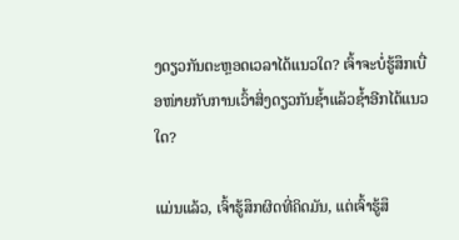ງດຽວກັນຕະຫຼອດເວລາໄດ້ແນວໃດ? ເຈົ້າຈະບໍ່ຮູ້ສຶກເບື່ອໜ່າຍກັບການເວົ້າສິ່ງດຽວກັນຊໍ້າແລ້ວຊໍ້າອີກໄດ້ແນວໃດ?

ແມ່ນແລ້ວ, ເຈົ້າຮູ້ສຶກຜິດທີ່ຄິດມັນ, ແຕ່ເຈົ້າຮູ້ສຶ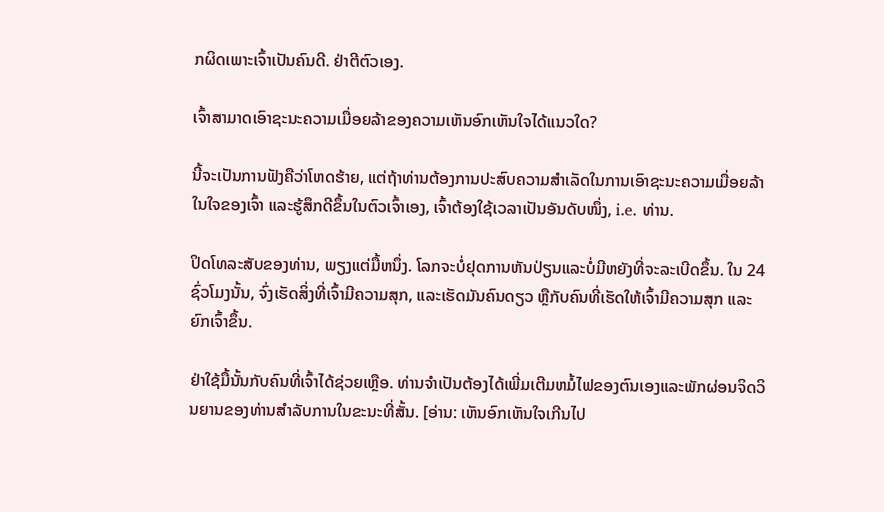ກຜິດເພາະເຈົ້າເປັນຄົນດີ. ຢ່າຕີຕົວເອງ.

ເຈົ້າສາມາດເອົາຊະນະຄວາມເມື່ອຍລ້າຂອງຄວາມເຫັນອົກເຫັນໃຈໄດ້ແນວໃດ?

ນີ້ຈະເປັນການຟັງຄືວ່າໂຫດຮ້າຍ, ແຕ່ຖ້າທ່ານຕ້ອງການປະສົບຄວາມສຳເລັດໃນການເອົາຊະນະຄວາມເມື່ອຍລ້າໃນໃຈຂອງເຈົ້າ ແລະຮູ້ສຶກດີຂຶ້ນໃນຕົວເຈົ້າເອງ, ເຈົ້າຕ້ອງໃຊ້ເວລາເປັນອັນດັບໜຶ່ງ, i.e. ທ່ານ.

ປິດໂທລະສັບຂອງທ່ານ, ພຽງແຕ່ມື້ຫນຶ່ງ. ໂລກຈະບໍ່ຢຸດການຫັນປ່ຽນແລະບໍ່ມີຫຍັງທີ່ຈະລະເບີດຂຶ້ນ. ໃນ 24 ຊົ່ວໂມງນັ້ນ, ຈົ່ງເຮັດສິ່ງທີ່ເຈົ້າມີຄວາມສຸກ, ແລະເຮັດມັນຄົນດຽວ ຫຼືກັບຄົນທີ່ເຮັດໃຫ້ເຈົ້າມີຄວາມສຸກ ແລະຍົກເຈົ້າຂຶ້ນ.

ຢ່າໃຊ້ມື້ນັ້ນກັບຄົນທີ່ເຈົ້າໄດ້ຊ່ວຍເຫຼືອ. ທ່ານຈໍາເປັນຕ້ອງໄດ້ເພີ່ມເຕີມຫມໍ້ໄຟຂອງຕົນເອງແລະພັກຜ່ອນຈິດວິນຍານຂອງທ່ານສໍາລັບການໃນຂະນະທີ່ສັ້ນ. [ອ່ານ: ເຫັນອົກເຫັນໃຈເກີນໄປ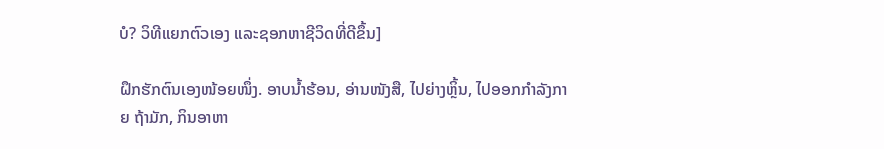ບໍ? ວິທີແຍກຕົວເອງ ແລະຊອກຫາຊີວິດທີ່ດີຂຶ້ນ]

ຝຶກຮັກຕົນເອງໜ້ອຍໜຶ່ງ. ອາບນ້ຳຮ້ອນ, ອ່ານໜັງສື, ໄປຍ່າງຫຼິ້ນ, ໄປອອກກຳລັງກາຍ ຖ້າມັກ, ກິນອາຫາ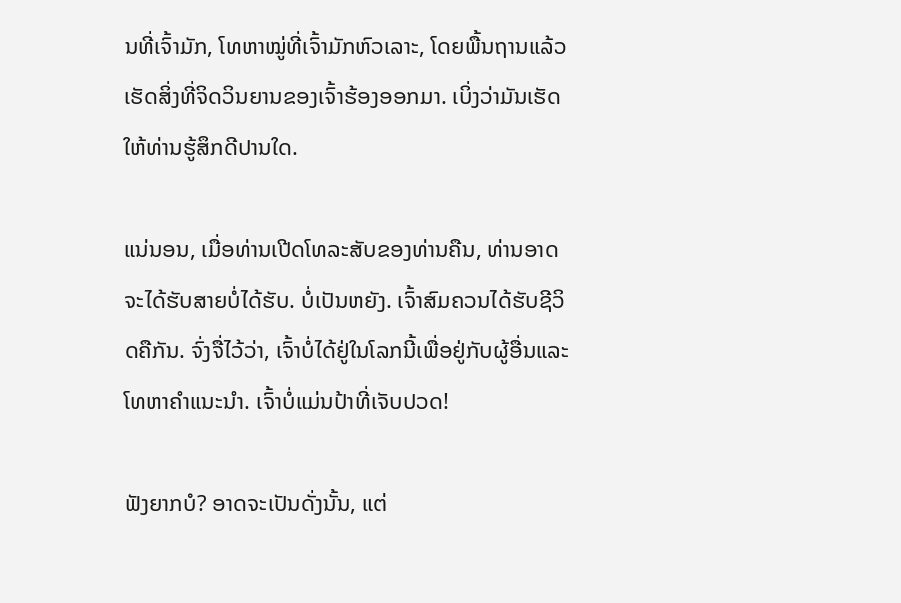ນທີ່ເຈົ້າມັກ, ໂທຫາໝູ່ທີ່ເຈົ້າມັກຫົວເລາະ, ໂດຍພື້ນຖານແລ້ວເຮັດສິ່ງທີ່ຈິດວິນຍານຂອງເຈົ້າຮ້ອງອອກມາ. ເບິ່ງວ່າມັນເຮັດໃຫ້ທ່ານຮູ້ສຶກດີປານໃດ.

ແນ່ນອນ, ເມື່ອທ່ານເປີດໂທລະສັບຂອງທ່ານຄືນ, ທ່ານອາດຈະໄດ້ຮັບສາຍບໍ່ໄດ້ຮັບ. ບໍ່ເປັນຫຍັງ. ເຈົ້າສົມຄວນໄດ້ຮັບຊີວິດຄືກັນ. ຈົ່ງຈື່ໄວ້ວ່າ, ເຈົ້າບໍ່ໄດ້ຢູ່ໃນໂລກນີ້ເພື່ອຢູ່ກັບຜູ້ອື່ນແລະໂທຫາຄໍາແນະນໍາ. ເຈົ້າບໍ່ແມ່ນປ້າທີ່ເຈັບປວດ!

ຟັງຍາກບໍ? ອາດຈະເປັນດັ່ງນັ້ນ, ແຕ່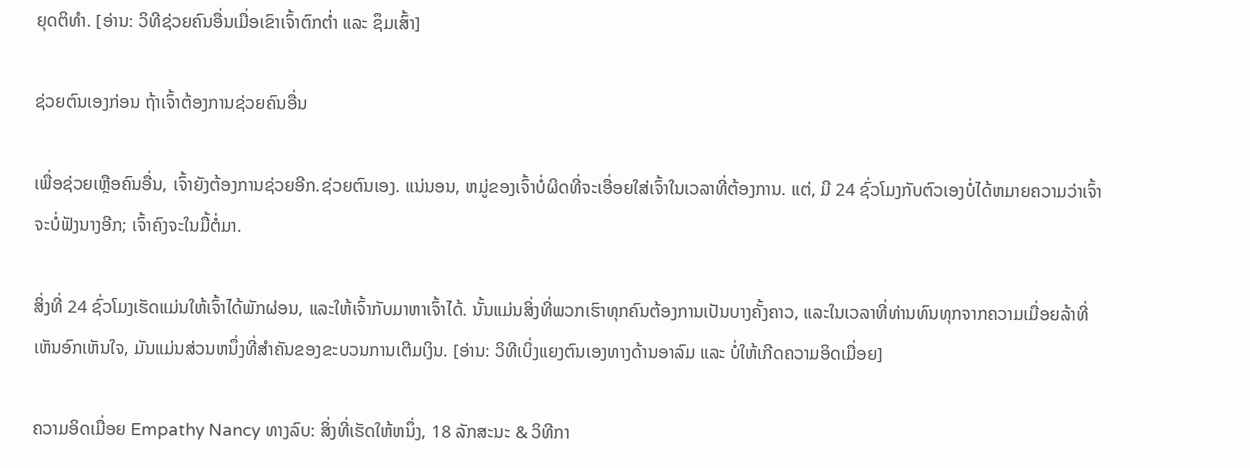ຍຸດຕິທໍາ. [ອ່ານ: ວິທີຊ່ວຍຄົນອື່ນເມື່ອເຂົາເຈົ້າຕົກຕໍ່າ ແລະ ຊຶມເສົ້າ]

ຊ່ວຍຕົນເອງກ່ອນ ຖ້າເຈົ້າຕ້ອງການຊ່ວຍຄົນອື່ນ

ເພື່ອຊ່ວຍເຫຼືອຄົນອື່ນ, ເຈົ້າຍັງຕ້ອງການຊ່ວຍອີກ.ຊ່ວຍຕົນເອງ. ແນ່ນອນ, ຫມູ່ຂອງເຈົ້າບໍ່ຜິດທີ່ຈະເອື່ອຍໃສ່ເຈົ້າໃນເວລາທີ່ຕ້ອງການ. ແຕ່, ມີ 24 ຊົ່ວໂມງກັບຕົວເອງບໍ່ໄດ້ຫມາຍຄວາມວ່າເຈົ້າຈະບໍ່ຟັງນາງອີກ; ເຈົ້າຄົງຈະໃນມື້ຕໍ່ມາ.

ສິ່ງທີ່ 24 ຊົ່ວໂມງເຮັດແມ່ນໃຫ້ເຈົ້າໄດ້ພັກຜ່ອນ, ແລະໃຫ້ເຈົ້າກັບມາຫາເຈົ້າໄດ້. ນັ້ນແມ່ນສິ່ງທີ່ພວກເຮົາທຸກຄົນຕ້ອງການເປັນບາງຄັ້ງຄາວ, ແລະໃນເວລາທີ່ທ່ານທົນທຸກຈາກຄວາມເມື່ອຍລ້າທີ່ເຫັນອົກເຫັນໃຈ, ມັນແມ່ນສ່ວນຫນຶ່ງທີ່ສໍາຄັນຂອງຂະບວນການເຕີມເງິນ. [ອ່ານ: ວິທີເບິ່ງແຍງຕົນເອງທາງດ້ານອາລົມ ແລະ ບໍ່ໃຫ້ເກີດຄວາມອິດເມື່ອຍ]

ຄວາມອິດເມື່ອຍ Empathy Nancy ທາງລົບ: ສິ່ງທີ່ເຮັດໃຫ້ຫນຶ່ງ, 18 ລັກສະນະ & ວິທີກາ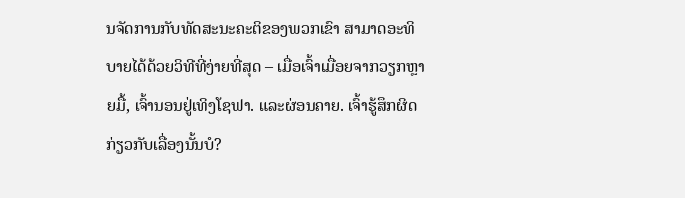ນຈັດການກັບທັດສະນະຄະຕິຂອງພວກເຂົາ ສາມາດອະທິບາຍໄດ້ດ້ວຍວິທີທີ່ງ່າຍທີ່ສຸດ – ເມື່ອເຈົ້າເມື່ອຍຈາກວຽກຫຼາຍມື້, ເຈົ້ານອນຢູ່ເທິງໂຊຟາ. ແລະຜ່ອນຄາຍ. ເຈົ້າຮູ້ສຶກຜິດກ່ຽວກັບເລື່ອງນັ້ນບໍ?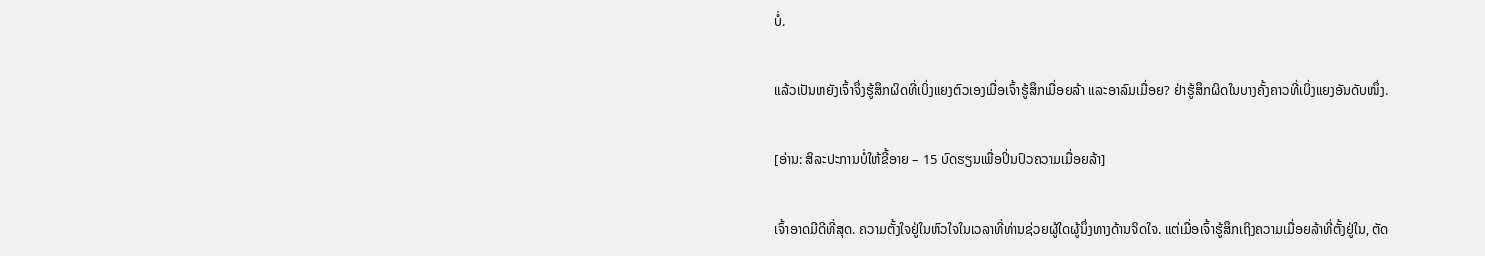ບໍ່.

ແລ້ວເປັນຫຍັງເຈົ້າຈຶ່ງຮູ້ສຶກຜິດທີ່ເບິ່ງແຍງຕົວເອງເມື່ອເຈົ້າຮູ້ສຶກເມື່ອຍລ້າ ແລະອາລົມເມື່ອຍ? ຢ່າຮູ້ສຶກຜິດໃນບາງຄັ້ງຄາວທີ່ເບິ່ງແຍງອັນດັບໜຶ່ງ.

[ອ່ານ: ສິລະປະການບໍ່ໃຫ້ຂີ້ອາຍ – 15 ບົດຮຽນເພື່ອປິ່ນປົວຄວາມເມື່ອຍລ້າ]

ເຈົ້າອາດມີດີທີ່ສຸດ. ຄວາມຕັ້ງໃຈຢູ່ໃນຫົວໃຈໃນເວລາທີ່ທ່ານຊ່ວຍຜູ້ໃດຜູ້ນຶ່ງທາງດ້ານຈິດໃຈ. ແຕ່ເມື່ອເຈົ້າຮູ້ສຶກເຖິງຄວາມເມື່ອຍລ້າທີ່ຕັ້ງຢູ່ໃນ, ຕັດ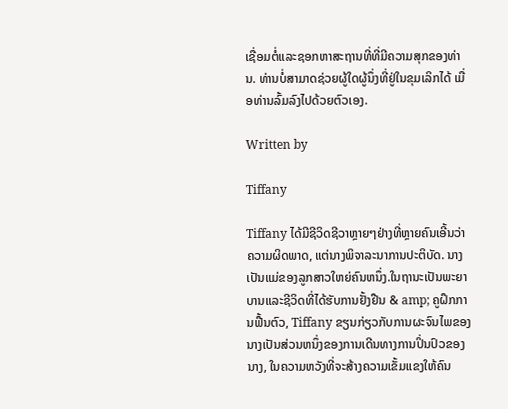ເຊື່ອມຕໍ່ແລະຊອກຫາສະຖານທີ່ທີ່ມີຄວາມສຸກຂອງທ່ານ. ທ່ານບໍ່ສາມາດຊ່ວຍຜູ້ໃດຜູ້ນຶ່ງທີ່ຢູ່ໃນຂຸມເລິກໄດ້ ເມື່ອທ່ານລົ້ມລົງໄປດ້ວຍຕົວເອງ.

Written by

Tiffany

Tiffany ໄດ້ມີຊີວິດຊີວາຫຼາຍໆຢ່າງທີ່ຫຼາຍຄົນເອີ້ນວ່າຄວາມຜິດພາດ, ແຕ່ນາງພິຈາລະນາການປະຕິບັດ. ນາງເປັນແມ່ຂອງລູກສາວໃຫຍ່ຄົນຫນຶ່ງ.ໃນຖານະເປັນພະຍາບານແລະຊີວິດທີ່ໄດ້ຮັບການຢັ້ງຢືນ & amp; ຄູຝຶກການຟື້ນຕົວ, Tiffany ຂຽນກ່ຽວກັບການຜະຈົນໄພຂອງນາງເປັນສ່ວນຫນຶ່ງຂອງການເດີນທາງການປິ່ນປົວຂອງນາງ, ໃນຄວາມຫວັງທີ່ຈະສ້າງຄວາມເຂັ້ມແຂງໃຫ້ຄົນ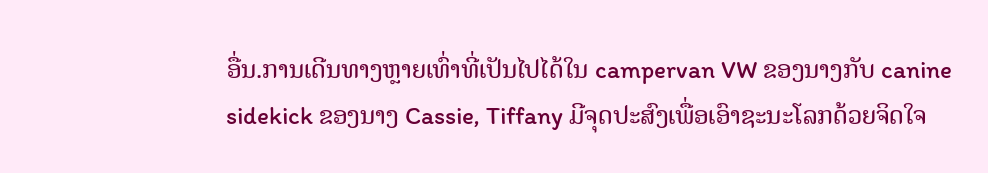ອື່ນ.ການເດີນທາງຫຼາຍເທົ່າທີ່ເປັນໄປໄດ້ໃນ campervan VW ຂອງນາງກັບ canine sidekick ຂອງນາງ Cassie, Tiffany ມີຈຸດປະສົງເພື່ອເອົາຊະນະໂລກດ້ວຍຈິດໃຈ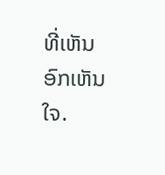ທີ່ເຫັນອົກເຫັນໃຈ.